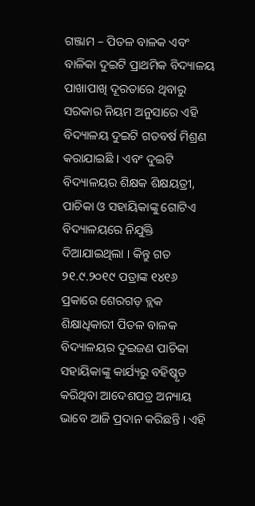ଗଞ୍ଜାମ – ପିତଳ ବାଳକ ଏବଂ ବାଳିକା ଦୁଇଟି ପ୍ରାଥମିକ ବିଦ୍ୟାଳୟ ପାଖାପାଖି ଦୂରତାରେ ଥିବାରୁ ସରକାର ନିୟମ ଅନୁସାରେ ଏହି ବିଦ୍ୟାଳୟ ଦୁଇଟି ଗତବର୍ଷ ମିଶ୍ରଣ କରାଯାଇଛି । ଏବଂ ଦୁଇଟି ବିଦ୍ୟାଳୟର ଶିକ୍ଷକ ଶିକ୍ଷୟତ୍ରୀ, ପାଚିକା ଓ ସହାୟିକାଙ୍କୁ ଗୋଟିଏ ବିଦ୍ୟାଳୟରେ ନିଯୁକ୍ତି ଦିଆଯାଇଥିଲା । କିନ୍ତୁ ଗତ ୨୧.୯.୨୦୧୯ ପତ୍ରାଙ୍କ ୧୪୧୬ ପ୍ରକାରେ ଶେରଗଡ଼ ବ୍ଲକ ଶିକ୍ଷାଧିକାରୀ ପିତଳ ବାଳକ ବିଦ୍ୟାଳୟର ଦୁଇଜଣ ପାଚିକା ସହାୟିକାଙ୍କୁ କାର୍ଯ୍ୟରୁ ବହିଷ୍କୃତ କରିଥିବା ଆଦେଶପତ୍ର ଅନ୍ୟାୟ ଭାବେ ଆଜି ପ୍ରଦାନ କରିଛନ୍ତି । ଏହି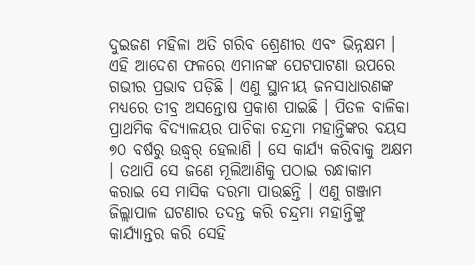ଦୁଇଜଣ ମହିଳା ଅତି ଗରିବ ଶ୍ରେଣୀର ଏବଂ ଭିନ୍ନକ୍ଷମ । ଏହି ଆଦେଶ ଫଳରେ ଏମାନଙ୍କ ପେଟପାଟଣା ଉପରେ ଗଭୀର ପ୍ରଭାବ ପଡ଼ିଛି । ଏଣୁ ସ୍ଥାନୀୟ ଜନସାଧାରଣଙ୍କ ମଧ୍ୟରେ ତୀବ୍ର ଅସନ୍ତୋଷ ପ୍ରକାଶ ପାଇଛି । ପିତଳ ବାଳିକା ପ୍ରାଥମିକ ବିଦ୍ୟାଳୟର ପାଚିକା ଚନ୍ଦ୍ରମା ମହାନ୍ତିଙ୍କର ବୟସ ୭୦ ବର୍ଷରୁ ଉଦ୍ଧ୍ୱର୍ ହେଲାଣି । ସେ କାର୍ଯ୍ୟ କରିବାକୁ ଅକ୍ଷମ । ତଥାପି ସେ ଜଣେ ମୂଲିଆଣିକୁ ପଠାଇ ରନ୍ଧାକାମ କରାଇ ସେ ମାସିକ ଦରମା ପାଉଛନ୍ତି । ଏଣୁ ଗଞ୍ଜାମ ଜିଲ୍ଲାପାଳ ଘଟଣାର ତଦନ୍ତ କରି ଚନ୍ଦ୍ରମା ମହାନ୍ତିଙ୍କୁ କାର୍ଯ୍ୟାନ୍ତର କରି ସେହି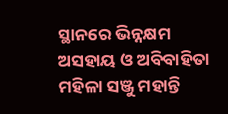ସ୍ଥାନରେ ଭିନ୍ନକ୍ଷମ ଅସହାୟ ଓ ଅବିବାହିତା ମହିଳା ସଞ୍ଜୁ ମହାନ୍ତି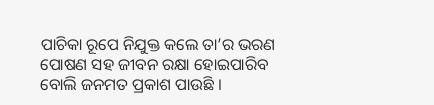ପାଚିକା ରୂପେ ନିଯୁକ୍ତ କଲେ ତା’ର ଭରଣ ପୋଷଣ ସହ ଜୀବନ ରକ୍ଷା ହୋଇପାରିବ ବୋଲି ଜନମତ ପ୍ରକାଶ ପାଉଛି ।